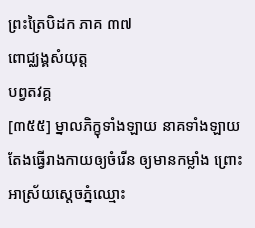ព្រះត្រៃបិដក ភាគ ៣៧
ពោជ្ឈង្គសំយុត្ត
បព្វតវគ្គ
[៣៥៥] ម្នាលភិក្ខុទាំងឡាយ នាគទាំងឡាយ តែងធ្វើរាងកាយឲ្យចំរើន ឲ្យមានកម្លាំង ព្រោះអាស្រ័យស្តេចភ្នំឈ្មោះ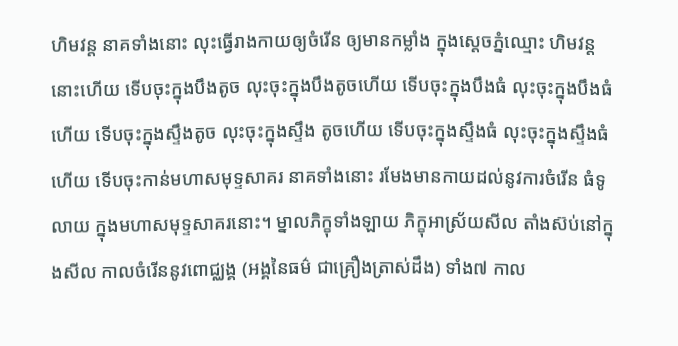ហិមវន្ត នាគទាំងនោះ លុះធ្វើរាងកាយឲ្យចំរើន ឲ្យមានកម្លាំង ក្នុងស្តេចភ្នំឈ្មោះ ហិមវន្តនោះហើយ ទើបចុះក្នុងបឹងតូច លុះចុះក្នុងបឹងតូចហើយ ទើបចុះក្នុងបឹងធំ លុះចុះក្នុងបឹងធំហើយ ទើបចុះក្នុងស្ទឹងតូច លុះចុះក្នុងស្ទឹង តូចហើយ ទើបចុះក្នុងស្ទឹងធំ លុះចុះក្នុងស្ទឹងធំហើយ ទើបចុះកាន់មហាសមុទ្ទសាគរ នាគទាំងនោះ រមែងមានកាយដល់នូវការចំរើន ធំទូលាយ ក្នុងមហាសមុទ្ទសាគរនោះ។ ម្នាលភិក្ខុទាំងឡាយ ភិក្ខុអាស្រ័យសីល តាំងស៊ប់នៅក្នុងសីល កាលចំរើននូវពោជ្ឈង្គ (អង្គនៃធម៌ ជាគ្រឿងត្រាស់ដឹង) ទាំង៧ កាល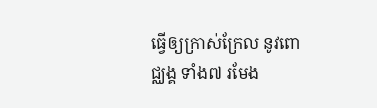ធ្វើឲ្យក្រាស់ក្រែល នូវពោជ្ឈង្គ ទាំង៧ រមែង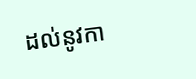ដល់នូវកា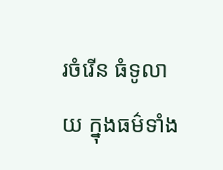រចំរើន ធំទូលាយ ក្នុងធម៌ទាំង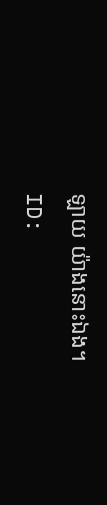ឡាយ យ៉ាងនោះឯង។
ID: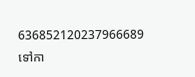636852120237966689
ទៅកា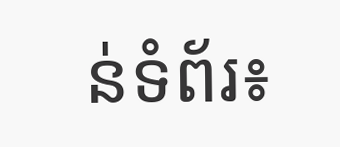ន់ទំព័រ៖